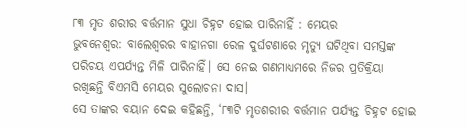୮୩ ମୃତ ଶରୀର ବର୍ତ୍ତମାନ ସୁଧା ଚିହ୍ନଟ ହୋଇ ପାରିନାହିଁ : ମେୟର
ଭୁବନେଶ୍ବର: ବାଲେଶ୍ବରର ବାହାନଗା ରେଳ ଦୁର୍ଘଟଣାରେ ମୃତ୍ୟୁ ଘଟିଥିବା ସମସ୍ତଙ୍କ ପରିଚୟ ଏପର୍ଯ୍ୟନ୍ତ ମିଳି ପାରିନାହିଁ। ସେ ନେଇ ଗଣମାଧ୍ୟମରେ ନିଜର ପ୍ରତିକ୍ରିୟା ରଖିଛନ୍ତି ବିଏମସି ମେୟର ସୁଲୋଚନା ଦାସ।
ସେ ତାଙ୍କର ବୟାନ ଦେଇ କହିଛନ୍ତି, ‘୮୩ଟି ମୃତଶରୀର ବର୍ତ୍ତମାନ ପର୍ଯ୍ୟନ୍ତ ଚିହ୍ନଟ ହୋଇ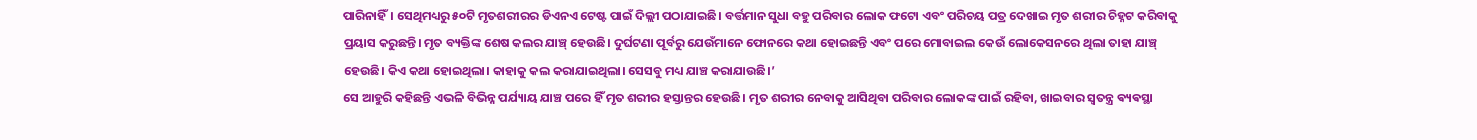ପାରିନାହିଁ। ସେଥିମଧ୍ୟରୁ ୫୦ଟି ମୃତଶରୀରର ଡିଏନଏ ଟେଷ୍ଟ ପାଇଁ ଦିଲ୍ଲୀ ପଠାଯାଇଛି। ବର୍ତ୍ତମାନ ସୁଧା ବହୁ ପରିବାର ଲୋକ ଫଟୋ ଏବଂ ପରିଚୟ ପତ୍ର ଦେଖାଇ ମୃତ ଶରୀର ଚିହ୍ନଟ କରିବାକୁ ପ୍ରୟାସ କରୁଛନ୍ତି। ମୃତ ବ୍ୟକ୍ତିଙ୍କ ଶେଷ କଲର ଯାଞ୍ଚ୍ ହେଉଛି। ଦୁର୍ଘଟଣା ପୂର୍ବରୁ ଯେଉଁମାନେ ଫୋନରେ କଥା ହୋଇଛନ୍ତି ଏବଂ ପରେ ମୋବାଇଲ କେଉଁ ଲୋକେସନରେ ଥିଲା ତାହା ଯାଞ୍ଚ୍ ହେଉଛି। କିଏ କଥା ହୋଇଥିଲା। କାହାକୁ କଲ କରାଯାଇଥିଲା। ସେସବୁ ମଧ୍ୟ ଯାଞ୍ଚ କରାଯାଉଛି।’
ସେ ଆହୁରି କହିଛନ୍ତି ଏଭଳି ବିଭିନ୍ନ ପର୍ଯ୍ୟାୟ ଯାଞ୍ଚ ପରେ ହିଁ ମୃତ ଶରୀର ହସ୍ତାନ୍ତର ହେଉଛି। ମୃତ ଶରୀର ନେବାକୁ ଆସିଥିବା ପରିବାର ଲୋକଙ୍କ ପାଇଁ ରହିବା, ଖାଇବାର ସ୍ୱତନ୍ତ୍ର ଵ୍ୟଵସ୍ଥା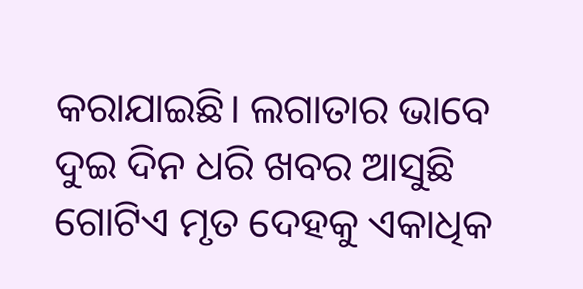କରାଯାଇଛି। ଲଗାତାର ଭାବେ ଦୁଇ ଦିନ ଧରି ଖବର ଆସୁଛି ଗୋଟିଏ ମୃତ ଦେହକୁ ଏକାଧିକ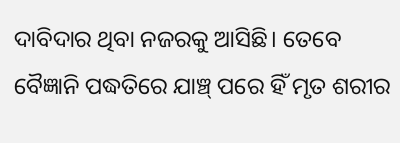ଦାବିଦାର ଥିବା ନଜରକୁ ଆସିଛି। ତେବେ ବୈଜ୍ଞାନି ପଦ୍ଧତିରେ ଯାଞ୍ଚ୍ ପରେ ହିଁ ମୃତ ଶରୀର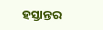ହସ୍ତାନ୍ତର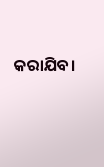କରାଯିବ।